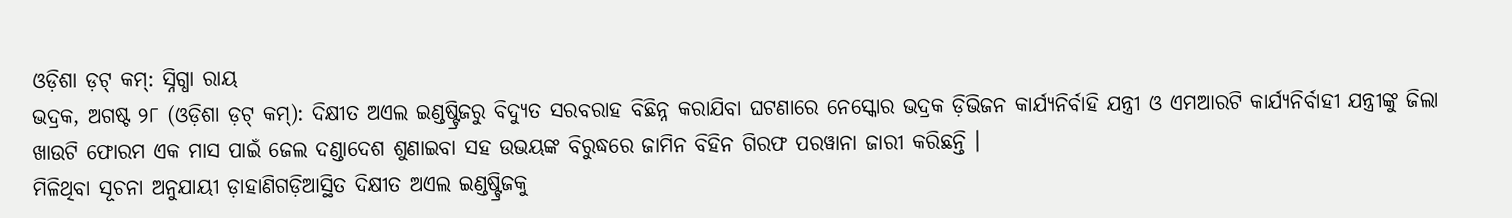ଓଡ଼ିଶା ଡ଼ଟ୍ କମ୍: ସ୍ନିଗ୍ଧା ରାୟ
ଭଦ୍ରକ, ଅଗଷ୍ଟ ୨୮ (ଓଡ଼ିଶା ଡ଼ଟ୍ କମ୍): ଦିକ୍ଷୀତ ଅଏଲ ଇଣ୍ଡଷ୍ଟ୍ରିଜରୁ ବିଦ୍ୟୁତ ସରବରାହ ବିଛିନ୍ନ କରାଯିବା ଘଟଣାରେ ନେସ୍କୋର ଭଦ୍ରକ ଡ଼ିଭିଜନ କାର୍ଯ୍ୟନିର୍ବାହି ଯନ୍ତ୍ରୀ ଓ ଏମଆରଟି କାର୍ଯ୍ୟନିର୍ବାହୀ ଯନ୍ତ୍ରୀଙ୍କୁ ଜିଲା ଖାଉଟି ଫୋରମ ଏକ ମାସ ପାଇଁ ଜେଲ ଦଣ୍ଡାଦେଶ ଶୁଣାଇବା ସହ ଉଭୟଙ୍କ ବିରୁଦ୍ଧରେ ଜାମିନ ବିହିନ ଗିରଫ ପରୱାନା ଜାରୀ କରିଛନ୍ତି ।
ମିଳିଥିବା ସୂଚନା ଅନୁଯାୟୀ ଡ଼ାହାଣିଗଡ଼ିଆସ୍ଥିତ ଦିକ୍ଷୀତ ଅଏଲ ଇଣ୍ଡଷ୍ଟ୍ରିଜକୁ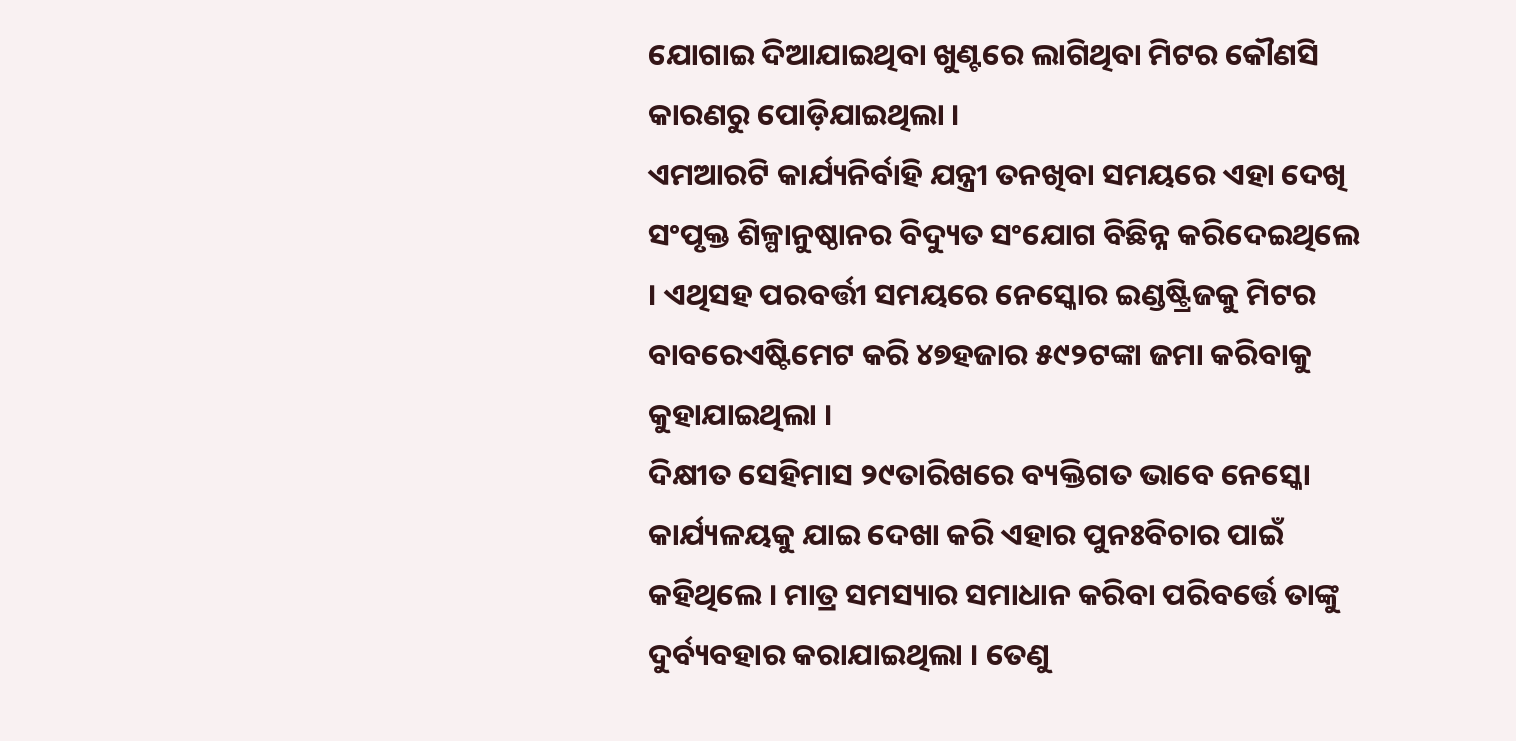ଯୋଗାଇ ଦିଆଯାଇଥିବା ଖୁଣ୍ଟରେ ଲାଗିଥିବା ମିଟର କୌଣସି କାରଣରୁ ପୋଡ଼ିଯାଇଥିଲା ।
ଏମଆରଟି କାର୍ଯ୍ୟନିର୍ବାହି ଯନ୍ତ୍ରୀ ତନଖିବା ସମୟରେ ଏହା ଦେଖି ସଂପୃକ୍ତ ଶିଳ୍ପାନୁଷ୍ଠାନର ବିଦ୍ୟୁତ ସଂଯୋଗ ବିଛିନ୍ନ କରିଦେଇଥିଲେ । ଏଥିସହ ପରବର୍ତ୍ତୀ ସମୟରେ ନେସ୍କୋର ଇଣ୍ଡଷ୍ଟ୍ରିଜକୁ ମିଟର ବାବରେଏଷ୍ଟିମେଟ କରି ୪୭ହଜାର ୫୯୨ଟଙ୍କା ଜମା କରିବାକୁ କୁହାଯାଇଥିଲା ।
ଦିକ୍ଷୀତ ସେହିମାସ ୨୯ତାରିଖରେ ବ୍ୟକ୍ତିଗତ ଭାବେ ନେସ୍କୋ କାର୍ଯ୍ୟଳୟକୁ ଯାଇ ଦେଖା କରି ଏହାର ପୁନଃବିଚାର ପାଇଁ କହିଥିଲେ । ମାତ୍ର ସମସ୍ୟାର ସମାଧାନ କରିବା ପରିବର୍ତ୍ତେ ତାଙ୍କୁ ଦୁର୍ବ୍ୟବହାର କରାଯାଇଥିଲା । ତେଣୁ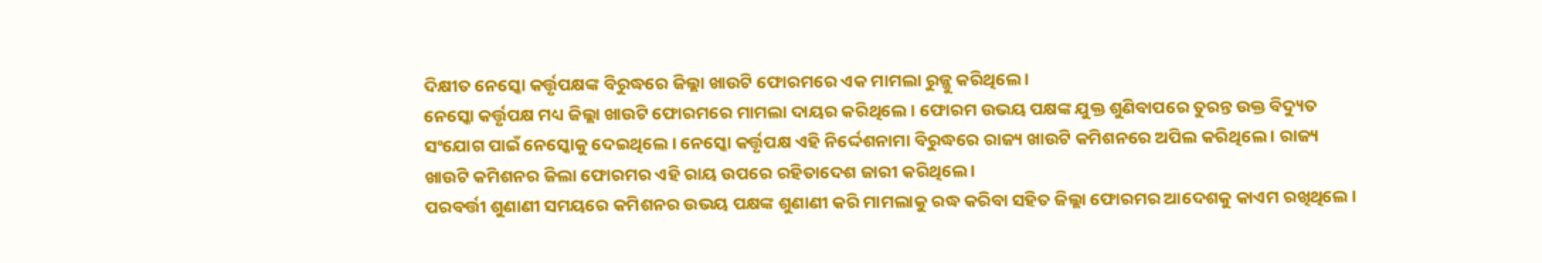ଦିକ୍ଷୀତ ନେସ୍କୋ କର୍ତ୍ତୃପକ୍ଷଙ୍କ ବିରୁଦ୍ଧରେ ଜିଲ୍ଲା ଖାଉଟି ଫୋରମରେ ଏକ ମାମଲା ରୁଜ୍ଜୁ କରିଥିଲେ ।
ନେସ୍କୋ କର୍ତ୍ତୃପକ୍ଷ ମଧ୍ୟ ଜିଲ୍ଲା ଖାଉଟି ଫୋରମରେ ମାମଲା ଦାୟର କରିଥିଲେ । ଫୋରମ ଉଭୟ ପକ୍ଷଙ୍କ ଯୁକ୍ତ ଶୁଣିବାପରେ ତୁରନ୍ତ ଉକ୍ତ ବିଦ୍ୟୁତ ସଂଯୋଗ ପାଇଁ ନେସ୍କୋକୁ ଦେଇଥିଲେ । ନେସ୍କୋ କର୍ତ୍ତୃପକ୍ଷ ଏହି ନିର୍ଦ୍ଦେଶନାମା ବିରୁଦ୍ଧରେ ରାଜ୍ୟ ଖାଉଟି କମିଶନରେ ଅପିଲ କରିଥିଲେ । ରାଜ୍ୟ ଖାଉଟି କମିଶନର ଜିଲା ଫୋରମର ଏହି ରାୟ ଉପରେ ରହିତାଦେଶ ଜାରୀ କରିଥିଲେ ।
ପରବର୍ତ୍ତୀ ଶୁଣାଣୀ ସମୟରେ କମିଶନର ଉଭୟ ପକ୍ଷଙ୍କ ଶୁଣାଣୀ କରି ମାମଲାକୁ ରଦ୍ଧ କରିବା ସହିତ ଜିଲ୍ଲା ଫୋରମର ଆଦେଶକୁ କାଏମ ରଖିଥିଲେ ।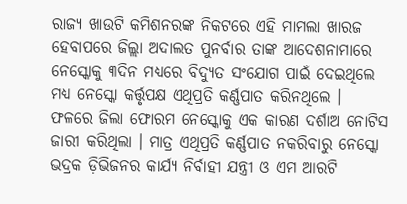ରାଜ୍ୟ ଖାଉଟି କମିଶନରଙ୍କ ନିକଟରେ ଏହି ମାମଲା ଖାରଜ ହେବାପରେ ଜିଲ୍ଲା ଅଦାଲତ ପୁନର୍ବାର ତାଙ୍କ ଆଦେଶନାମାରେ ନେସ୍କୋକୁ ୩ଦିନ ମଧ୍ୟରେ ବିଦ୍ୟୁତ ସଂଯୋଗ ପାଇଁ ଦେଇଥିଲେ ମଧ୍ୟ ନେସ୍କୋ କର୍ତ୍ତୃପକ୍ଷ ଏଥିପ୍ରତି କର୍ଣ୍ଣପାତ କରିନଥିଲେ ।
ଫଳରେ ଜିଲା ଫୋରମ ନେସ୍କୋକୁ ଏକ କାରଣ ଦର୍ଶାଅ ନୋଟିସ ଜାରୀ କରିଥିଲା । ମାତ୍ର ଏଥିପ୍ରତି କର୍ଣ୍ଣପାତ ନକରିବାରୁ ନେସ୍କୋ ଭଦ୍ରକ ଡ଼ିଭିଜନର କାର୍ଯ୍ୟ ନିର୍ବାହୀ ଯନ୍ତ୍ରୀ ଓ ଏମ ଆରଟି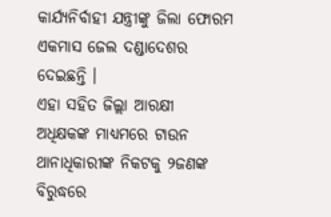କାର୍ଯ୍ୟନିର୍ବାହୀ ଯନ୍ତ୍ରୀଙ୍କୁ ଜିଲା ଫୋରମ ଏକମାସ ଜେଲ ଦଣ୍ଡାଦେଶର ଦେଇଛନ୍ତି ।
ଏହା ସହିତ ଜିଲ୍ଲା ଆରକ୍ଷୀ ଅଧିକ୍ଷକଙ୍କ ମାଧ୍ୟମରେ ଟାଉନ ଥାନାଧିକାରୀଙ୍କ ନିକଟକୁ ୨ଜଣଙ୍କ ବିରୁଦ୍ଧରେ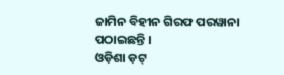ଜାମିନ ବିହୀନ ଗିରଫ ପରୱାନା ପଠାଇଛନ୍ତି ।
ଓଡ଼ିଶା ଡ଼ଟ୍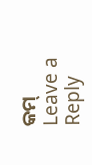କମ୍
Leave a Reply